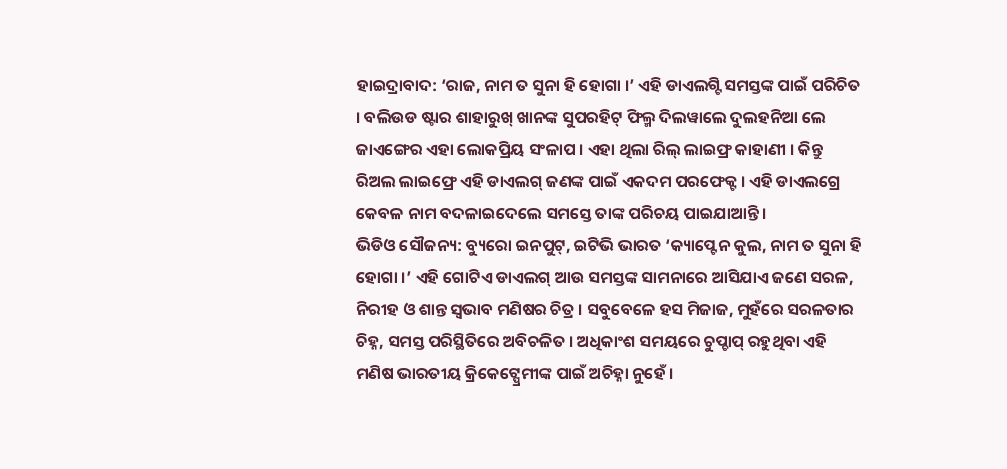ହାଇଦ୍ରାବାଦ: ‘ରାଜ, ନାମ ତ ସୁନା ହି ହୋଗା ।’ ଏହି ଡାଏଲଗ୍ଟି ସମସ୍ତଙ୍କ ପାଇଁ ପରିଚିତ । ବଲିଉଡ ଷ୍ଟାର ଶାହାରୁଖ୍ ଖାନଙ୍କ ସୁପରହିଟ୍ ଫିଲ୍ମ ଦିଲୱାଲେ ଦୁଲହନିଆ ଲେ ଜାଏଙ୍ଗେର ଏହା ଲୋକପ୍ରିୟ ସଂଳାପ । ଏହା ଥିଲା ରିଲ୍ ଲାଇଫ୍ର କାହାଣୀ । କିନ୍ତୁ ରିଅଲ ଲାଇଫ୍ରେ ଏହି ଡାଏଲଗ୍ ଜଣଙ୍କ ପାଇଁ ଏକଦମ ପରଫେକ୍ଟ । ଏହି ଡାଏଲଗ୍ରେ କେବଳ ନାମ ବଦଳାଇଦେଲେ ସମସ୍ତେ ତାଙ୍କ ପରିଚୟ ପାଇଯାଆନ୍ତି ।
ଭିଡିଓ ସୌଜନ୍ୟ: ବ୍ୟୁରୋ ଇନପୁଟ୍, ଇଟିଭି ଭାରତ ‘କ୍ୟାପ୍ଟେନ କୁଲ, ନାମ ତ ସୁନା ହି ହୋଗା ।’ ଏହି ଗୋଟିଏ ଡାଏଲଗ୍ ଆଉ ସମସ୍ତଙ୍କ ସାମନାରେ ଆସିଯାଏ ଜଣେ ସରଳ, ନିରୀହ ଓ ଶାନ୍ତ ସ୍ବଭାବ ମଣିଷର ଚିତ୍ର । ସବୁବେଳେ ହସ ମିଜାଜ, ମୁହଁରେ ସରଳତାର ଚିହ୍ନ, ସମସ୍ତ ପରିସ୍ଥିତିରେ ଅବିଚଳିତ । ଅଧିକାଂଶ ସମୟରେ ଚୁପ୍ଚାପ୍ ରହୁଥିବା ଏହି ମଣିଷ ଭାରତୀୟ କ୍ରିକେଟ୍ପ୍ରେମୀଙ୍କ ପାଇଁ ଅଚିହ୍ନା ନୁହେଁ ।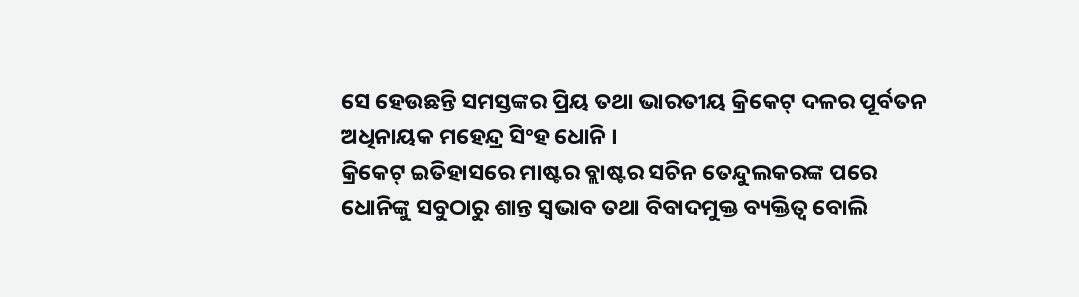ସେ ହେଉଛନ୍ତି ସମସ୍ତଙ୍କର ପ୍ରିୟ ତଥା ଭାରତୀୟ କ୍ରିକେଟ୍ ଦଳର ପୂର୍ବତନ ଅଧିନାୟକ ମହେନ୍ଦ୍ର ସିଂହ ଧୋନି ।
କ୍ରିକେଟ୍ ଇତିହାସରେ ମାଷ୍ଟର ବ୍ଲାଷ୍ଟର ସଚିନ ତେନ୍ଦୁଲକରଙ୍କ ପରେ ଧୋନିଙ୍କୁ ସବୁଠାରୁ ଶାନ୍ତ ସ୍ବଭାବ ତଥା ବିବାଦମୁକ୍ତ ବ୍ୟକ୍ତିତ୍ବ ବୋଲି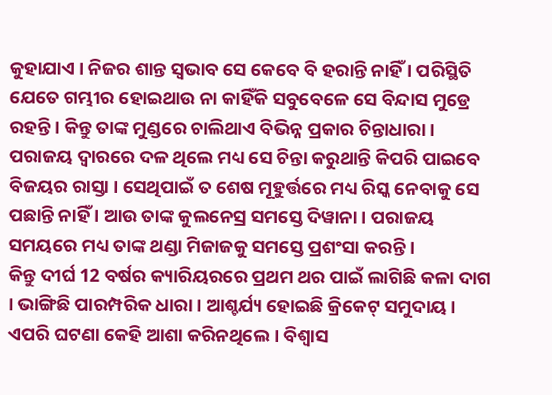କୁହାଯାଏ । ନିଜର ଶାନ୍ତ ସ୍ବଭାବ ସେ କେବେ ବି ହରାନ୍ତି ନାହିଁ । ପରିସ୍ଥିତି ଯେତେ ଗମ୍ଭୀର ହୋଇଥାଉ ନା କାହିଁକି ସବୁବେଳେ ସେ ବିନ୍ଦାସ ମୁଡ୍ରେ ରହନ୍ତି । କିନ୍ତୁ ତାଙ୍କ ମୁଣ୍ଡରେ ଚାଲିଥାଏ ବିଭିନ୍ନ ପ୍ରକାର ଚିନ୍ତାଧାରା । ପରାଜୟ ଦ୍ବାରରେ ଦଳ ଥିଲେ ମଧ୍ୟ ସେ ଚିନ୍ତା କରୁଥାନ୍ତି କିପରି ପାଇବେ ବିଜୟର ରାସ୍ତା । ସେଥିପାଇଁ ତ ଶେଷ ମୂହୁର୍ତ୍ତରେ ମଧ୍ୟ ରିସ୍କ ନେବାକୁ ସେ ପଛାନ୍ତି ନାହିଁ । ଆଉ ତାଙ୍କ କୁଲନେସ୍ର ସମସ୍ତେ ଦିୱାନା । ପରାଜୟ ସମୟରେ ମଧ୍ୟ ତାଙ୍କ ଥଣ୍ଡା ମିଜାଜକୁ ସମସ୍ତେ ପ୍ରଶଂସା କରନ୍ତି ।
କିନ୍ତୁ ଦୀର୍ଘ 12 ବର୍ଷର କ୍ୟାରିୟରରେ ପ୍ରଥମ ଥର ପାଇଁ ଲାଗିଛି କଳା ଦାଗ । ଭାଙ୍ଗିଛି ପାରମ୍ପରିକ ଧାରା । ଆଶ୍ଚର୍ଯ୍ୟ ହୋଇଛି କ୍ରିକେଟ୍ ସମୁଦାୟ । ଏପରି ଘଟଣା କେହି ଆଶା କରିନଥିଲେ । ବିଶ୍ବାସ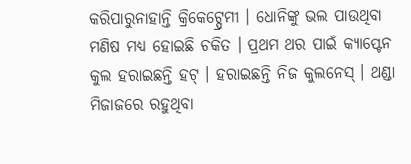କରିପାରୁନାହାନ୍ତି କ୍ରିକେଟ୍ପ୍ରେମୀ । ଧୋନିଙ୍କୁ ଭଲ ପାଉଥିବା ମଣିଷ ମଧ୍ୟ ହୋଇଛି ଚକିତ । ପ୍ରଥମ ଥର ପାଇଁ କ୍ୟାପ୍ଟେନ କୁଲ ହରାଇଛନ୍ତି ହଟ୍ । ହରାଇଛନ୍ତି ନିଜ କୁଲନେସ୍ । ଥଣ୍ଡା ମିଜାଜରେ ରହୁଥିବା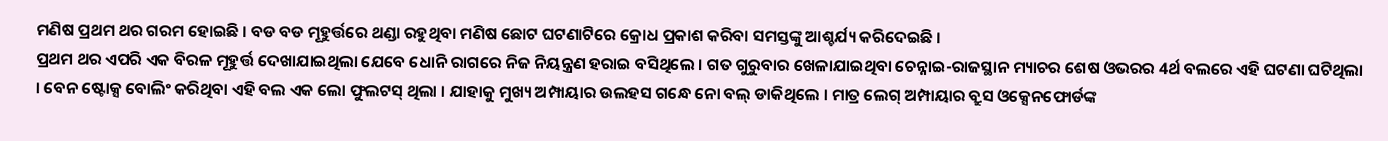ମଣିଷ ପ୍ରଥମ ଥର ଗରମ ହୋଇଛି । ବଡ ବଡ ମୂହୁର୍ତ୍ତରେ ଥଣ୍ଡା ରହୁଥିବା ମଣିଷ ଛୋଟ ଘଟଣାଟିରେ କ୍ରୋଧ ପ୍ରକାଶ କରିବା ସମସ୍ତଙ୍କୁ ଆଶ୍ଚର୍ଯ୍ୟ କରିଦେଇଛି ।
ପ୍ରଥମ ଥର ଏପରି ଏକ ବିରଳ ମୂହୁର୍ତ୍ତ ଦେଖାଯାଇଥିଲା ଯେବେ ଧୋନି ରାଗରେ ନିଜ ନିୟନ୍ତ୍ରଣ ହରାଇ ବସିଥିଲେ । ଗତ ଗୁରୁବାର ଖେଳାଯାଇଥିବା ଚେନ୍ନାଇ-ରାଜସ୍ଥାନ ମ୍ୟାଚର ଶେଷ ଓଭରର 4ର୍ଥ ବଲରେ ଏହି ଘଟଣା ଘଟିଥିଲା । ବେନ ଷ୍ଟୋକ୍ସ ବୋଲିଂ କରିଥିବା ଏହି ବଲ ଏକ ଲୋ ଫୁଲଟସ୍ ଥିଲା । ଯାହାକୁ ମୁଖ୍ୟ ଅମ୍ପାୟାର ଉଲହସ ଗନ୍ଧେ ନୋ ବଲ୍ ଡାକିଥିଲେ । ମାତ୍ର ଲେଗ୍ ଅମ୍ପାୟାର ବ୍ରୁସ ଓକ୍ସେନଫୋର୍ଡଙ୍କ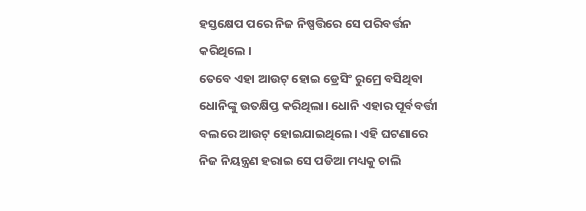ହସ୍ତକ୍ଷେପ ପରେ ନିଜ ନିଷ୍ପତ୍ତିରେ ସେ ପରିବର୍ତ୍ତନ କରିଥିଲେ ।
ତେବେ ଏହା ଆଉଟ୍ ହୋଇ ଡ୍ରେସିଂ ରୁମ୍ରେ ବସିଥିବା ଧୋନିଙ୍କୁ ଉତକ୍ଷିପ୍ତ କରିଥିଲା। ଧୋନି ଏହାର ପୂର୍ବବର୍ତ୍ତୀ ବଲରେ ଆଉଟ୍ ହୋଇଯାଇଥିଲେ। ଏହି ଘଟଣାରେ ନିଜ ନିୟନ୍ତ୍ରଣ ହରାଇ ସେ ପଡିଆ ମଧ୍ୟକୁ ଚାଲି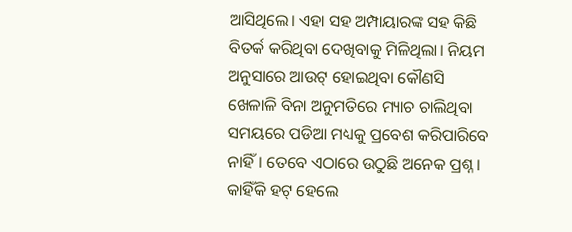ଆସିଥିଲେ। ଏହା ସହ ଅମ୍ପାୟାରଙ୍କ ସହ କିଛି ବିତର୍କ କରିଥିବା ଦେଖିବାକୁ ମିଳିଥିଲା। ନିୟମ ଅନୁସାରେ ଆଉଟ୍ ହୋଇଥିବା କୌଣସି ଖେଳାଳି ବିନା ଅନୁମତିରେ ମ୍ୟାଚ ଚାଲିଥିବା ସମୟରେ ପଡିଆ ମଧ୍ୟକୁ ପ୍ରବେଶ କରିପାରିବେ ନାହିଁ। ତେବେ ଏଠାରେ ଉଠୁଛି ଅନେକ ପ୍ରଶ୍ନ ।
କାହିଁକି ହଟ୍ ହେଲେ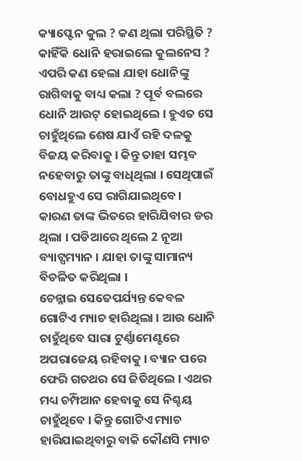କ୍ୟାପ୍ଟେନ କୁଲ ? କଣ ଥିଲା ପରିସ୍ଥିତି ? କାହିଁକି ଧୋନି ହରାଇଲେ କୁଲନେସ ? ଏପରି କଣ ହେଲା ଯାହା ଧୋନିଙ୍କୁ ରାଗିବାକୁ ବାଧ୍ୟ କଲା ? ପୂର୍ବ ବଲରେ ଧୋନି ଆଉଟ୍ ହୋଇଥିଲେ । ହୁଏତ ସେ ଚାହୁଁଥିଲେ ଶେଷ ଯାଏଁ ରହି ଦଳକୁ ବିଜୟ କରିବାକୁ । କିନ୍ତୁ ତାହା ସମ୍ଭବ ନହେବାରୁ ତାଙ୍କୁ ବାଧିଥିଲା । ସେଥିପାଇଁ ବୋଧହୁଏ ସେ ରାଗିଯାଇଥିବେ। କାରଣ ତାଙ୍କ ଭିତରେ ହାରିଯିବାର ଡର ଥିଲା । ପଡିଆରେ ଥିଲେ 2 ନୂଆ ବ୍ୟାଟ୍ସମ୍ୟାନ । ଯାହା ତାଙ୍କୁ ସାମାନ୍ୟ ବିଚଳିତ କରିଥିଲା ।
ଚେନ୍ନାଇ ସେତେପର୍ଯ୍ୟନ୍ତ କେବଳ ଗୋଟିଏ ମ୍ୟାଚ ହାରିଥିଲା । ଆଉ ଧୋନି ଚାହୁଁଥିବେ ସାରା ଟୁର୍ଣ୍ଣାମେଣ୍ଟରେ ଅପରାଜେୟ ରହିବାକୁ । ବ୍ୟାନ ପରେ ଫେରି ଗତଥର ସେ ଜିତିଥିଲେ । ଏଥର ମଧ୍ୟ ଚମ୍ପିଆନ ହେବାକୁ ସେ ନିଶ୍ଚୟ ଚାହୁଁଥିବେ । କିନ୍ତୁ ଗୋଟିଏ ମ୍ୟାଚ ହାରିଯାଇଥିବାରୁ ବାକି କୌଣସି ମ୍ୟାଚ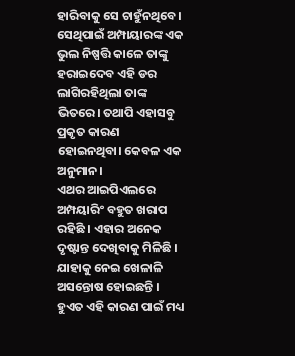ହାରିବାକୁ ସେ ଚାହୁଁନଥିବେ। ସେଥିପାଇଁ ଅମ୍ପାୟାରଙ୍କ ଏକ ଭୁଲ ନିଷ୍ପତ୍ତି କାଳେ ତାଙ୍କୁ ହରାଇଦେବ ଏହି ଡର ଲାଗିରହିଥିଲା ତାଙ୍କ ଭିତରେ। ତଥାପି ଏହାସବୁ ପ୍ରକୃତ କାରଣ ହୋଇନଥିବା। କେବଳ ଏକ ଅନୁମାନ।
ଏଥର ଆଇପିଏଲରେ ଅମ୍ପୟାରିଂ ବହୁତ ଖରାପ ରହିଛି । ଏହାର ଅନେକ ଦୃଷ୍ଟାନ୍ତ ଦେଖିବାକୁ ମିଳିଛି । ଯାହାକୁ ନେଇ ଖେଳାଳି ଅସନ୍ତୋଷ ହୋଇଛନ୍ତି । ହୁଏତ ଏହି କାରଣ ପାଇଁ ମଧ୍ୟ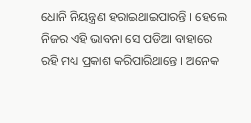ଧୋନି ନିୟନ୍ତ୍ରଣ ହରାଇଥାଇପାରନ୍ତି । ହେଲେ ନିଜର ଏହି ଭାବନା ସେ ପଡିଆ ବାହାରେ ରହି ମଧ୍ୟ ପ୍ରକାଶ କରିପାରିଥାନ୍ତେ । ଅନେକ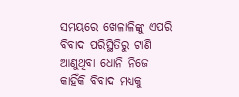ସମୟରେ ଖେଳାଳିଙ୍କୁ ଏପରି ବିବାଦ ପରିସ୍ଥିତିରୁ ଟାଣି ଆଣୁଥିବା ଧୋନି ନିଜେ କାହିଁକି ବିବାଦ ମଧ୍ୟକୁ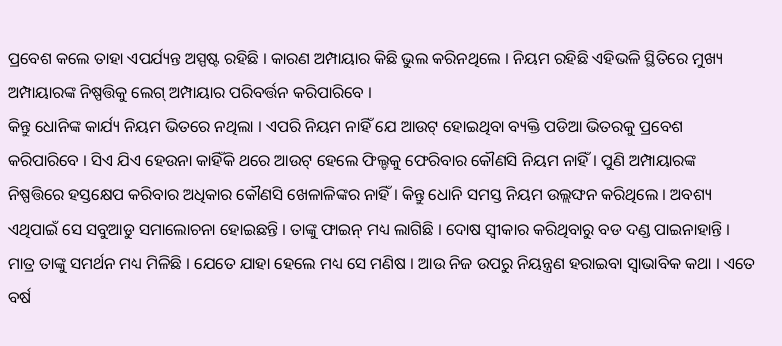ପ୍ରବେଶ କଲେ ତାହା ଏପର୍ଯ୍ୟନ୍ତ ଅସ୍ପଷ୍ଟ ରହିଛି । କାରଣ ଅମ୍ପାୟାର କିଛି ଭୁଲ କରିନଥିଲେ । ନିୟମ ରହିଛି ଏହିଭଳି ସ୍ଥିତିରେ ମୁଖ୍ୟ ଅମ୍ପାୟାରଙ୍କ ନିଷ୍ପତ୍ତିକୁ ଲେଗ୍ ଅମ୍ପାୟାର ପରିବର୍ତ୍ତନ କରିପାରିବେ ।
କିନ୍ତୁ ଧୋନିଙ୍କ କାର୍ଯ୍ୟ ନିୟମ ଭିତରେ ନଥିଲା । ଏପରି ନିୟମ ନାହିଁ ଯେ ଆଉଟ୍ ହୋଇଥିବା ବ୍ୟକ୍ତି ପଡିଆ ଭିତରକୁ ପ୍ରବେଶ କରିପାରିବେ । ସିଏ ଯିଏ ହେଉନା କାହିଁକି ଥରେ ଆଉଟ୍ ହେଲେ ଫିଲ୍ଡକୁ ଫେରିବାର କୌଣସି ନିୟମ ନାହିଁ । ପୁଣି ଅମ୍ପାୟାରଙ୍କ ନିଷ୍ପତ୍ତିରେ ହସ୍ତକ୍ଷେପ କରିବାର ଅଧିକାର କୌଣସି ଖେଳାଳିଙ୍କର ନାହିଁ । କିନ୍ତୁ ଧୋନି ସମସ୍ତ ନିୟମ ଉଲ୍ଲଙ୍ଘନ କରିଥିଲେ । ଅବଶ୍ୟ ଏଥିପାଇଁ ସେ ସବୁଆଡୁ ସମାଲୋଚନା ହୋଇଛନ୍ତି । ତାଙ୍କୁ ଫାଇନ୍ ମଧ୍ୟ ଲାଗିଛି । ଦୋଷ ସ୍ବୀକାର କରିଥିବାରୁ ବଡ ଦଣ୍ଡ ପାଇନାହାନ୍ତି । ମାତ୍ର ତାଙ୍କୁ ସମର୍ଥନ ମଧ୍ୟ ମିଳିଛି । ଯେତେ ଯାହା ହେଲେ ମଧ୍ୟ ସେ ମଣିଷ । ଆଉ ନିଜ ଉପରୁ ନିୟନ୍ତ୍ରଣ ହରାଇବା ସ୍ବାଭାବିକ କଥା । ଏତେ ବର୍ଷ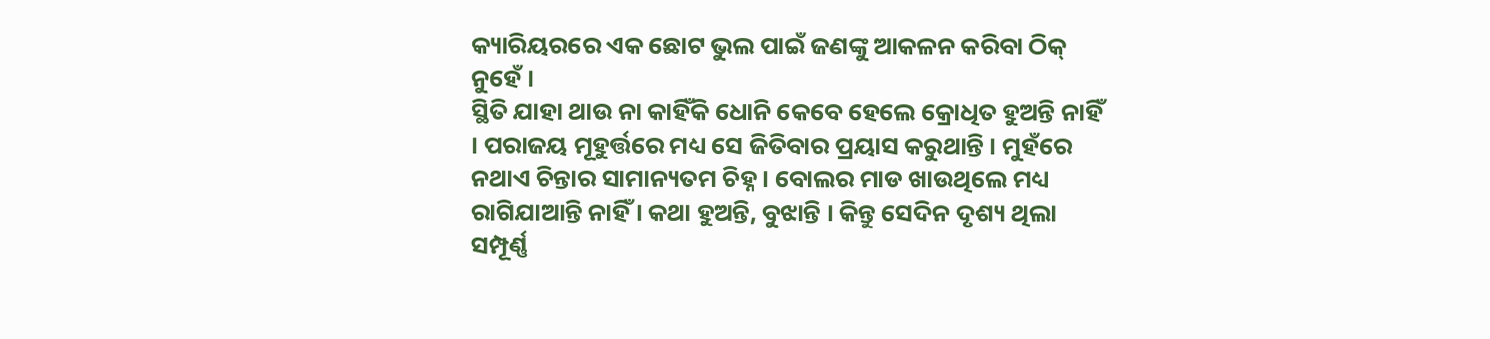କ୍ୟାରିୟରରେ ଏକ ଛୋଟ ଭୁଲ ପାଇଁ ଜଣଙ୍କୁ ଆକଳନ କରିବା ଠିକ୍ ନୁହେଁ ।
ସ୍ଥିତି ଯାହା ଥାଉ ନା କାହିଁକି ଧୋନି କେବେ ହେଲେ କ୍ରୋଧିତ ହୁଅନ୍ତି ନାହିଁ । ପରାଜୟ ମୂହୁର୍ତ୍ତରେ ମଧ୍ୟ ସେ ଜିତିବାର ପ୍ରୟାସ କରୁଥାନ୍ତି । ମୁହଁରେ ନଥାଏ ଚିନ୍ତାର ସାମାନ୍ୟତମ ଚିହ୍ନ । ବୋଲର ମାଡ ଖାଉଥିଲେ ମଧ୍ୟ ରାଗିଯାଆନ୍ତି ନାହିଁ । କଥା ହୁଅନ୍ତି, ବୁଝାନ୍ତି । କିନ୍ତୁ ସେଦିନ ଦୃଶ୍ୟ ଥିଲା ସମ୍ପୂର୍ଣ୍ଣ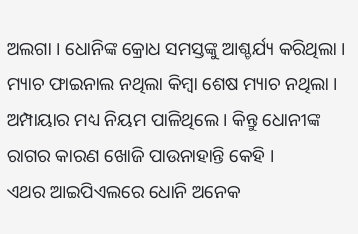ଅଲଗା । ଧୋନିଙ୍କ କ୍ରୋଧ ସମସ୍ତଙ୍କୁ ଆଶ୍ଚର୍ଯ୍ୟ କରିଥିଲା । ମ୍ୟାଚ ଫାଇନାଲ ନଥିଲା କିମ୍ବା ଶେଷ ମ୍ୟାଚ ନଥିଲା । ଅମ୍ପାୟାର ମଧ୍ୟ ନିୟମ ପାଳିଥିଲେ । କିନ୍ତୁ ଧୋନୀଙ୍କ ରାଗର କାରଣ ଖୋଜି ପାଉନାହାନ୍ତି କେହି ।
ଏଥର ଆଇପିଏଲରେ ଧୋନି ଅନେକ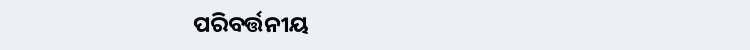ପରିବର୍ତ୍ତନୀୟ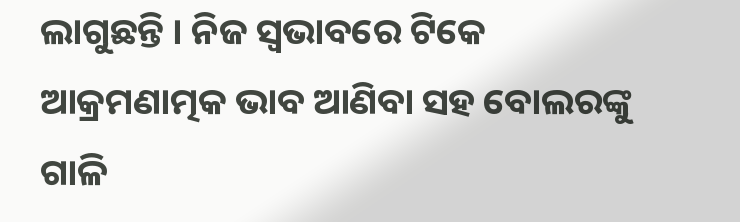ଲାଗୁଛନ୍ତି । ନିଜ ସ୍ବଭାବରେ ଟିକେ ଆକ୍ରମଣାତ୍ମକ ଭାବ ଆଣିବା ସହ ବୋଲରଙ୍କୁ ଗାଳି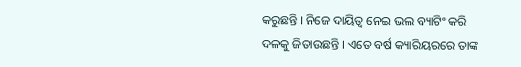କରୁଛନ୍ତି । ନିଜେ ଦାୟିତ୍ବ ନେଇ ଭଲ ବ୍ୟାଟିଂ କରି ଦଳକୁ ଜିତାଉଛନ୍ତି । ଏତେ ବର୍ଷ କ୍ୟାରିୟରରେ ତାଙ୍କ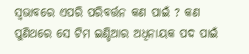ସ୍ବଭାବରେ ଏପରି ପରିବର୍ତ୍ତନ କଣ ପାଇଁ ? କଣ ପୁଣିଥରେ ସେ ଟିମ ଇଣ୍ଡିଆର ଅଧିନାୟକ ପଦ ପାଇଁ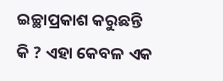ଇଚ୍ଛାପ୍ରକାଶ କରୁଛନ୍ତି କି ? ଏହା କେବଳ ଏକ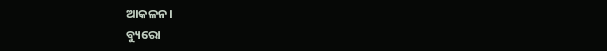ଆକଳନ।
ବ୍ୟୁରୋ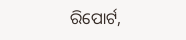ରିପୋର୍ଟ,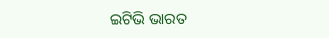ଇଟିଭି ଭାରତ